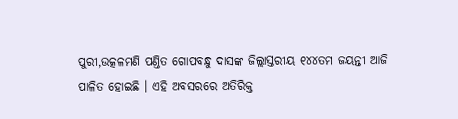ପୁରୀ,ଉତ୍କଳମଣି ପଣ୍ତିତ ଗୋପବନ୍ଧୁ ଦାସଙ୍କ ଜିଲ୍ଲାସ୍ତରୀୟ ୧୪୪ତମ ଜୟନ୍ତୀ ଆଜି ପାଳିତ ହୋଇଛି । ଏହି ଅବସରରେ ଅତିରିକ୍ତ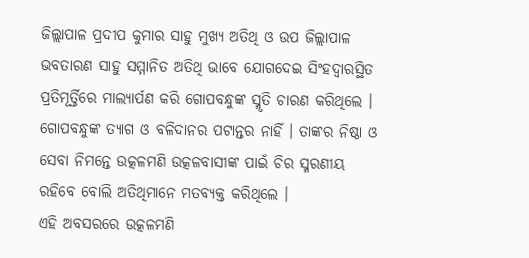ଜିଲ୍ଲାପାଳ ପ୍ରଦୀପ କୁମାର ସାହୁ ମୁଖ୍ୟ ଅତିଥି ଓ ଉପ ଜିଲ୍ଲାପାଳ ଭବତାରଣ ସାହୁ ସମ୍ମାନିତ ଅତିଥି ଭାବେ ଯୋଗଦେଇ ସିଂହଦ୍ବାରସ୍ଥିତ ପ୍ରତିମୂର୍ତ୍ତିରେ ମାଲ୍ୟାର୍ପଣ କରି ଗୋପବନ୍ଧୁଙ୍କ ସ୍ମୃତି ଚାରଣ କରିଥିଲେ । ଗୋପବନ୍ଧୁଙ୍କ ତ୍ୟାଗ ଓ ବଳିଦାନର ପଟାନ୍ତର ନାହିଁ । ତାଙ୍କର ନିଷ୍ଠା ଓ ସେବା ନିମନ୍ତେ ଉତ୍କଳମଣି ଉତ୍କଳବାସୀଙ୍କ ପାଇଁ ଚିର ସ୍ମରଣୀୟ ରହିବେ ବୋଲି ଅତିଥିମାନେ ମତବ୍ୟକ୍ତ କରିଥିଲେ ।
ଏହି ଅବସରରେ ଉତ୍କଳମଣି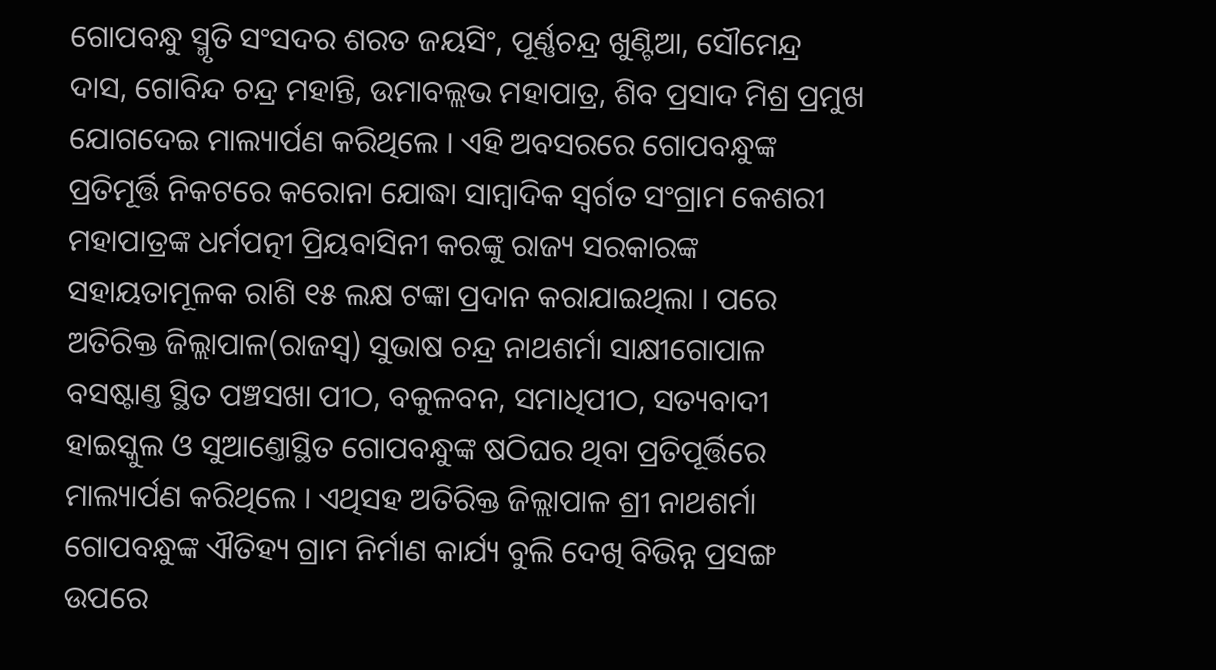ଗୋପବନ୍ଧୁ ସ୍ମୃତି ସଂସଦର ଶରତ ଜୟସିଂ, ପୂର୍ଣ୍ଣଚନ୍ଦ୍ର ଖୁଣ୍ଟିଆ, ସୌମେନ୍ଦ୍ର ଦାସ, ଗୋବିନ୍ଦ ଚନ୍ଦ୍ର ମହାନ୍ତି, ଉମାବଲ୍ଲଭ ମହାପାତ୍ର, ଶିବ ପ୍ରସାଦ ମିଶ୍ର ପ୍ରମୁଖ ଯୋଗଦେଇ ମାଲ୍ୟାର୍ପଣ କରିଥିଲେ । ଏହି ଅବସରରେ ଗୋପବନ୍ଧୁଙ୍କ ପ୍ରତିମୂର୍ତ୍ତି ନିକଟରେ କରୋନା ଯୋଦ୍ଧା ସାମ୍ବାଦିକ ସ୍ବର୍ଗତ ସଂଗ୍ରାମ କେଶରୀ ମହାପାତ୍ରଙ୍କ ଧର୍ମପତ୍ନୀ ପ୍ରିୟବାସିନୀ କରଙ୍କୁ ରାଜ୍ୟ ସରକାରଙ୍କ ସହାୟତାମୂଳକ ରାଶି ୧୫ ଲକ୍ଷ ଟଙ୍କା ପ୍ରଦାନ କରାଯାଇଥିଲା । ପରେ ଅତିରିକ୍ତ ଜିଲ୍ଲାପାଳ(ରାଜସ୍ବ) ସୁଭାଷ ଚନ୍ଦ୍ର ନାଥଶର୍ମା ସାକ୍ଷୀଗୋପାଳ ବସଷ୍ଟାଣ୍ତ ସ୍ଥିତ ପଞ୍ଚସଖା ପୀଠ, ବକୁଳବନ, ସମାଧିପୀଠ, ସତ୍ୟବାଦୀ ହାଇସ୍କୁଲ ଓ ସୁଆଣ୍ତୋସ୍ଥିତ ଗୋପବନ୍ଧୁଙ୍କ ଷଠିଘର ଥିବା ପ୍ରତିପୂର୍ତ୍ତିରେ ମାଲ୍ୟାର୍ପଣ କରିଥିଲେ । ଏଥିସହ ଅତିରିକ୍ତ ଜିଲ୍ଲାପାଳ ଶ୍ରୀ ନାଥଶର୍ମା ଗୋପବନ୍ଧୁଙ୍କ ଐତିହ୍ୟ ଗ୍ରାମ ନିର୍ମାଣ କାର୍ଯ୍ୟ ବୁଲି ଦେଖି ବିଭିନ୍ନ ପ୍ରସଙ୍ଗ ଉପରେ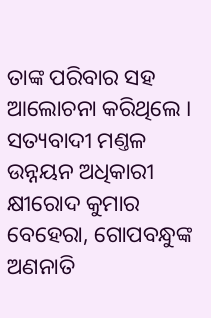ତାଙ୍କ ପରିବାର ସହ ଆଲୋଚନା କରିଥିଲେ ।
ସତ୍ୟବାଦୀ ମଣ୍ତଳ ଉନ୍ନୟନ ଅଧିକାରୀ କ୍ଷୀରୋଦ କୁମାର ବେହେରା, ଗୋପବନ୍ଧୁଙ୍କ ଅଣନାତି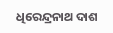ଧିରେନ୍ଦ୍ରନାଥ ଦାଶ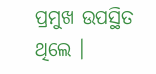ପ୍ରମୁଖ ଉପସ୍ଥିତ ଥିଲେ ।